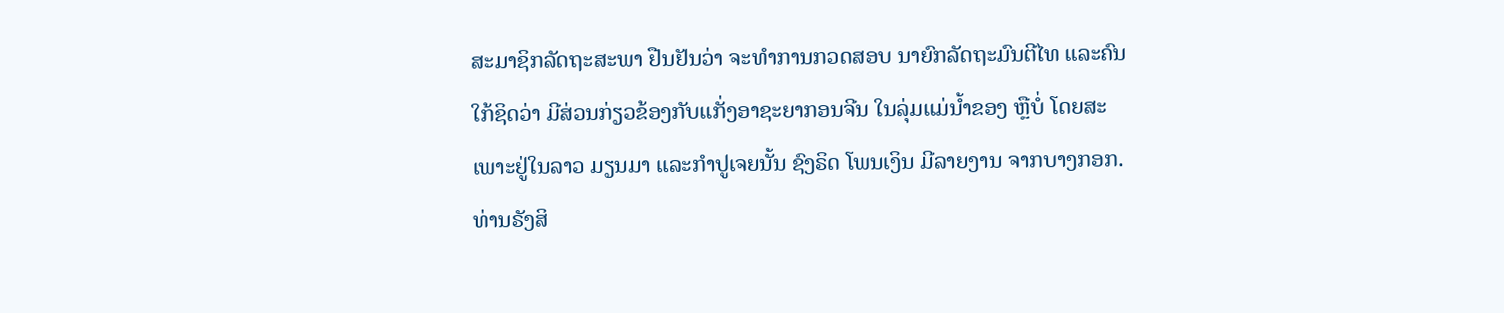ສະມາຊິກລັດຖະສະພາ ຢືນຢັນວ່າ ຈະທຳການກວດສອບ ນາຍົກລັດຖະມົນຕີໄທ ແລະຄົນໃກ້ຊິດວ່າ ມີສ່ວນກ່ຽວຂ້ອງກັບແກັ່ງອາຊະຍາກອນຈີນ ໃນລຸ່ມແມ່ນ້ຳຂອງ ຫຼືບໍ່ ໂດຍສະເພາະຢູ່ໃນລາວ ມຽນມາ ແລະກຳປູເຈຍນັ້ນ ຊົງຣິດ ໂພນເງິນ ມີລາຍງານ ຈາກບາງກອກ.
ທ່ານຣັງສິ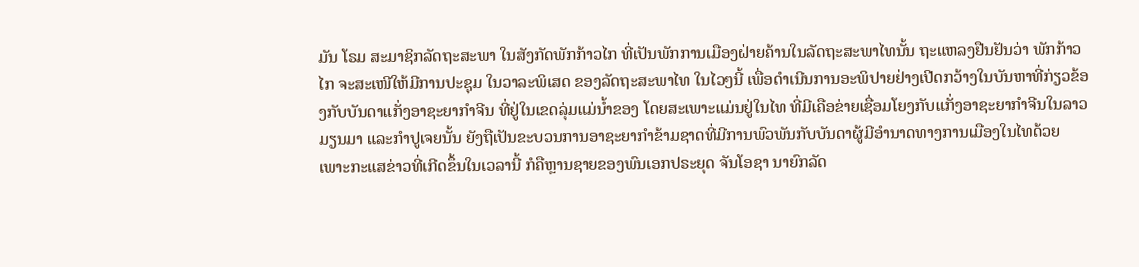ມັນ ໂຣມ ສະມາຊິກລັດຖະສະພາ ໃນສັງກັດພັກກ້າວໄກ ທີ່ເປັນພັກການເມືອງຝ່າຍຄ້ານໃນລັດຖະສະພາໄທນັ້ນ ຖະແຫລງຢືນຢັນວ່າ ພັກກ້າວໄກ ຈະສະເໜີໃຫ້ມີການປະຊຸມ ໃນວາລະພິເສດ ຂອງລັດຖະສະພາໄທ ໃນໄວໆນີ້ ເພື່ອດຳເນີນການອະພິປາຍຢ່າງເປີດກວ້າງໃນບັນຫາທີ່ກ່ຽວຂ້ອງກັບບັນດາແກັ່ງອາຊະຍາກຳຈີນ ທີ່ຢູ່ໃນເຂດລຸ່ມແມ່ນ້ຳຂອງ ໂດຍສະເພາະແມ່ນຢູ່ໃນໄທ ທີ່ມີເຄືອຂ່າຍເຊື່ອມໂຍງກັບແກັ່ງອາຊະຍາກຳຈີນໃນລາວ ມຽນມາ ແລະກຳປູເຈຍນັ້ນ ຍັງຖືເປັນຂະບວນການອາຊະຍາກຳຂ້າມຊາດທີ່ມີການພົວພັນກັບບັນດາຜູ້ມີອຳນາດທາງການເມືອງໃນໄທດ້ວຍ ເພາະກະແສຂ່າວທີ່ເກີດຂຶ້ນໃນເວລານີ້ ກໍຄືຫຼານຊາຍຂອງພົນເອກປຣະຍຸດ ຈັນໂອຊາ ນາຍົກລັດ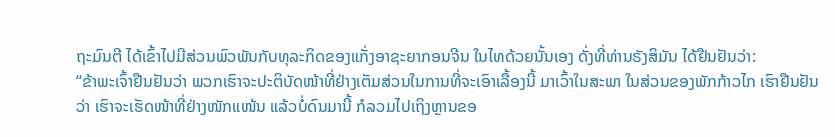ຖະມົນຕີ ໄດ້ເຂົ້າໄປມີສ່ວນພົວພັນກັບທຸລະກິດຂອງແກັ່ງອາຊະຍາກອນຈີນ ໃນໄທດ້ວຍນັ້ນເອງ ດັ່ງທີ່ທ່ານຣັງສິມັນ ໄດ້ຢືນຢັນວ່າ:
“ຂ້າພະເຈົ້າຢືນຢັນວ່າ ພວກເຮົາຈະປະຕິບັດໜ້າທີ່ຢ່າງເຕັມສ່ວນໃນການທີ່ຈະເອົາເລື້ອງນີ້ ມາເວົ້າໃນສະພາ ໃນສ່ວນຂອງພັກກ້າວໄກ ເຮົາຢືນຢັນວ່າ ເຮົາຈະເຮັດໜ້າທີ່ຢ່າງໜັກແໜ້ນ ແລ້ວບໍ່ດົນມານີ້ ກໍລວມໄປເຖິງຫຼານຂອ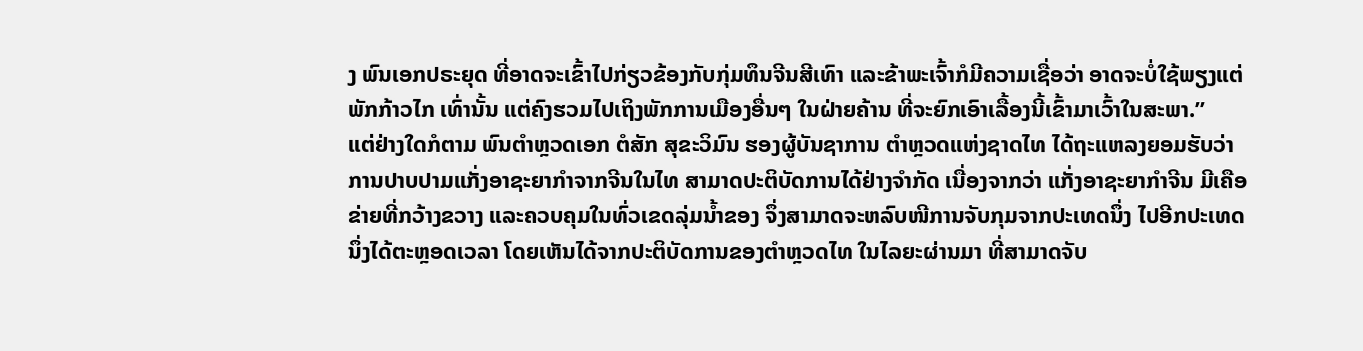ງ ພົນເອກປຣະຍຸດ ທີ່ອາດຈະເຂົ້າໄປກ່ຽວຂ້ອງກັບກຸ່ມທຶນຈີນສີເທົາ ແລະຂ້າພະເຈົ້າກໍມີຄວາມເຊື່ອວ່າ ອາດຈະບໍ່ໃຊ້ພຽງແຕ່ພັກກ້າວໄກ ເທົ່ານັ້ນ ແຕ່ຄົງຮວມໄປເຖິງພັກການເມືອງອື່ນໆ ໃນຝ່າຍຄ້ານ ທີ່ຈະຍົກເອົາເລື້ອງນີ້ເຂົ້າມາເວົ້າໃນສະພາ.”
ແຕ່ຢ່າງໃດກໍຕາມ ພົນຕຳຫຼວດເອກ ຕໍສັກ ສຸຂະວິມົນ ຮອງຜູ້ບັນຊາການ ຕຳຫຼວດແຫ່ງຊາດໄທ ໄດ້ຖະແຫລງຍອມຮັບວ່າ ການປາບປາມແກັ່ງອາຊະຍາກຳຈາກຈີນໃນໄທ ສາມາດປະຕິບັດການໄດ້ຢ່າງຈຳກັດ ເນື່ອງຈາກວ່າ ແກັ່ງອາຊະຍາກຳຈີນ ມີເຄືອຂ່າຍທີ່ກວ້າງຂວາງ ແລະຄວບຄຸມໃນທົ່ວເຂດລຸ່ມນ້ຳຂອງ ຈຶ່ງສາມາດຈະຫລົບໜີການຈັບກຸມຈາກປະເທດນຶ່ງ ໄປອີກປະເທດນຶ່ງໄດ້ຕະຫຼອດເວລາ ໂດຍເຫັນໄດ້ຈາກປະຕິບັດການຂອງຕຳຫຼວດໄທ ໃນໄລຍະຜ່ານມາ ທີ່ສາມາດຈັບ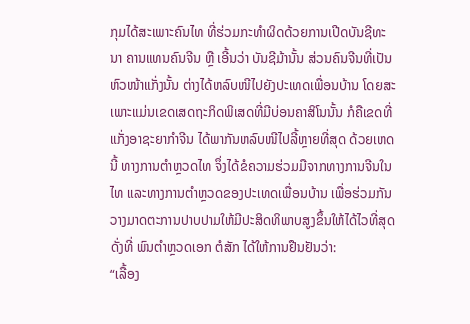ກຸມໄດ້ສະເພາະຄົນໄທ ທີ່ຮ່ວມກະທຳຜິດດ້ວຍການເປີດບັນຊີທະນາ ຄານແທນຄົນຈີນ ຫຼື ເອີ້ນວ່າ ບັນຊີມ້ານັ້ນ ສ່ວນຄົນຈີນທີ່ເປັນຫົວໜ້າແກັ່ງນັ້ນ ຕ່າງໄດ້ຫລົບໜີໄປຍັງປະເທດເພື່ອນບ້ານ ໂດຍສະເພາະແມ່ນເຂດເສດຖະກິດພິເສດທີ່ມີບ່ອນຄາສິໂນນັ້ນ ກໍຄືເຂດທີ່ແກັ່ງອາຊະຍາກຳຈີນ ໄດ້ພາກັນຫລົບໜີໄປລີ້ຫຼາຍທີ່ສຸດ ດ້ວຍເຫດນີ້ ທາງການຕຳຫຼວດໄທ ຈຶ່ງໄດ້ຂໍຄວາມຮ່ວມມືຈາກທາງການຈີນໃນໄທ ແລະທາງການຕຳຫຼວດຂອງປະເທດເພື່ອນບ້ານ ເພື່ອຮ່ວມກັນວາງມາດຕະການປາບປາມໃຫ້ມີປະສິດທິພາບສູງຂຶ້ນໃຫ້ໄດ້ໄວທີ່ສຸດ ດັ່ງທີ່ ພົນຕຳຫຼວດເອກ ຕໍສັກ ໄດ້ໃຫ້ການຢືນຢັນວ່າ:
“ເລື້ອງ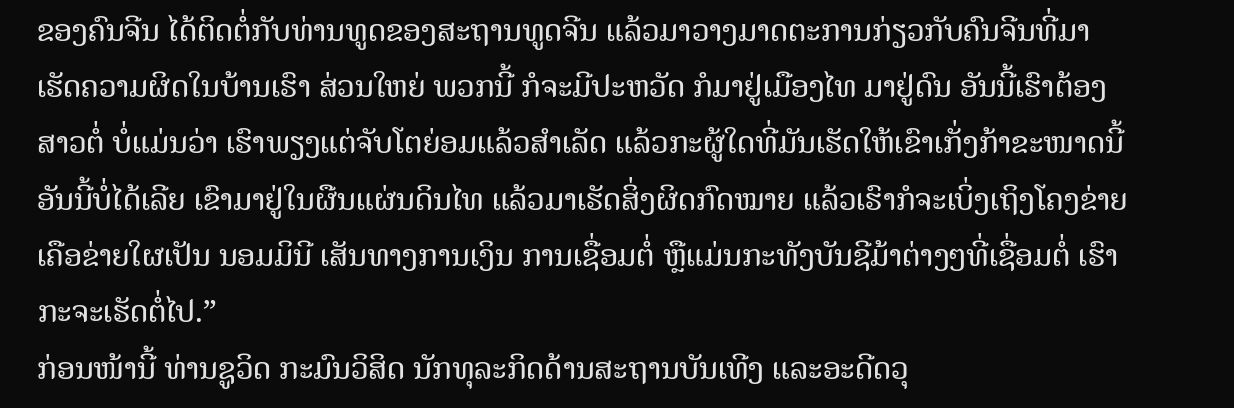ຂອງຄົນຈີນ ໄດ້ຕິດຕໍ່ກັບທ່ານທູດຂອງສະຖານທູດຈີນ ແລ້ວມາວາງມາດຕະການກ່ຽວກັບຄົນຈີນທີ່ມາເຮັດຄວາມຜິດໃນບ້ານເຮົາ ສ່ວນໃຫຍ່ ພວກນີ້ ກໍຈະມີປະຫວັດ ກໍມາຢູ່ເມືອງໄທ ມາຢູ່ດົນ ອັນນີ້ເຮົາຕ້ອງສາວຕໍ່ ບໍ່ແມ່ນວ່າ ເຮົາພຽງແຕ່ຈັບໂຕຍ່ອມແລ້ວສຳເລັດ ແລ້ວກະຜູ້ໃດທີ່ມັນເຮັດໃຫ້ເຂົາເກັ່ງກ້າຂະໜາດນີ້ ອັນນີ້ບໍ່ໄດ້ເລີຍ ເຂົາມາຢູ່ໃນຜືນແຜ່ນດິນໄທ ແລ້ວມາເຮັດສິ່ງຜິດກົດໝາຍ ແລ້ວເຮົາກໍຈະເບິ່ງເຖິງໂຄງຂ່າຍ ເຄືອຂ່າຍໃຜເປັນ ນອມມິນີ ເສັນທາງການເງິນ ການເຊື່ອມຕໍ່ ຫຼືແມ່ນກະທັງບັນຊີມ້າຕ່າງໆທີ່ເຊື່ອມຕໍ່ ເຮົາກະຈະເຮັດຕໍ່ໄປ.”
ກ່ອນໜ້ານີ້ ທ່ານຊູວິດ ກະມົນວິສິດ ນັກທຸລະກິດດ້ານສະຖານບັນເທີງ ແລະອະດີດວຸ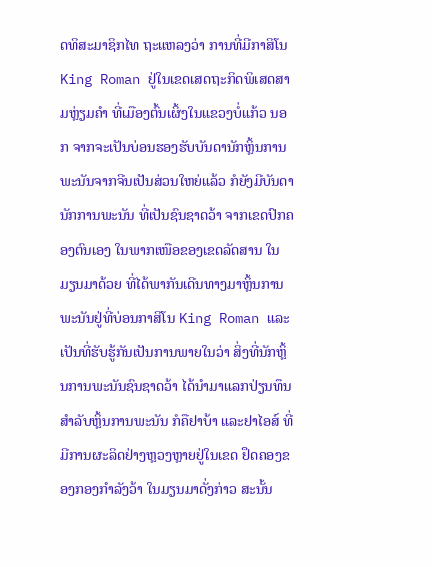ດທິສະມາຊິກໄທ ຖະແຫລງວ່າ ການທີ່ມີກາສິໂນ King Roman ຢູ່ໃນເຂດເສດຖະກິດພິເສດສາມຫຼ່ຽມຄຳ ທີ່ເມືອງຕົ້ນເຜິ້ງໃນແຂວງບໍ່ແກ້ວ ນອກ ຈາກຈະເປັນບ່ອນຮອງຮັບບັນດານັກຫຼິ້ນການພະນັນຈາກຈີນເປັນສ່ວນໃຫຍ່ແລ້ວ ກໍຍັງມີບັນດານັກການພະນັນ ທີ່ເປັນຊົນຊາດວ້າ ຈາກເຂດປົກຄອງຕົນເອງ ໃນພາກເໜືອຂອງເຂດລັດສານ ໃນມຽນມາດ້ວຍ ທີ່ໄດ້ພາກັນເດີນທາງມາຫຼິ້ນການພະນັນຢູ່ທີ່ບ່ອນກາສິໂນ King Roman ແລະເປັນທີ່ຮັບຮູ້ກັນເປັນການພາຍໃນວ່າ ສິ່ງທີ່ນັກຫຼິ້ນການພະນັນຊົນຊາດວ້າ ໄດ້ນຳມາແລກປ່ຽນທຶນສຳລັບຫຼິ້ນການພະນັນ ກໍຄືຢາບ້າ ແລະຢາໄອສ໌ ທີ່ມີການຜະລິດຢ່າງຫຼວງຫຼາຍຢູ່ໃນເຂດ ຢຶດຄອງຂອງກອງກຳລັງວ້າ ໃນມຽນມາດັ່ງກ່າວ ສະນັ້ນ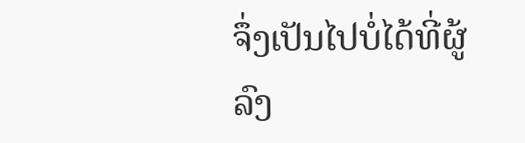ຈຶ່ງເປັນໄປບໍ່ໄດ້ທີ່ຜູ້ລົງ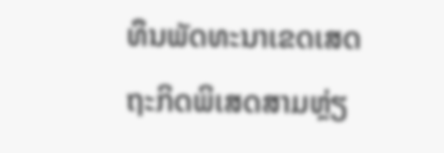ທຶນພັດທະນາເຂດເສດຖະກິດພິເສດສາມຫຼ່ຽ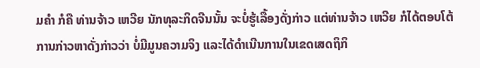ມຄຳ ກໍຄື ທ່ານຈ້າວ ເຫວີຍ ນັກທຸລະກິດຈີນນັ້ນ ຈະບໍ່ຮູ້ເລື້ອງດັ່ງກ່າວ ແຕ່ທ່ານຈ້າວ ເຫວີຍ ກໍໄດ້ຕອບໂຕ້ການກ່າວຫາດັ່ງກ່າວວ່າ ບໍ່ມີມູນຄວາມຈິງ ແລະໄດ້ດຳເນີນການໃນເຂດເສດຖິກິ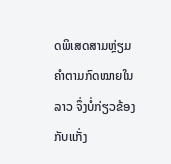ດພິເສດສາມຫຼ່ຽມຄຳຕາມກົດໝາຍໃນລາວ ຈຶ່ງບໍ່ກ່ຽວຂ້ອງກັບແກັ່ງ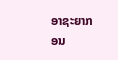ອາຊະຍາກອນ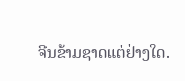ຈີນຂ້າມຊາດແຕ່ຢ່າງໃດ.